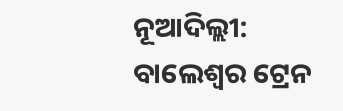ନୂଆଦିଲ୍ଲୀ: ବାଲେଶ୍ୱର ଟ୍ରେନ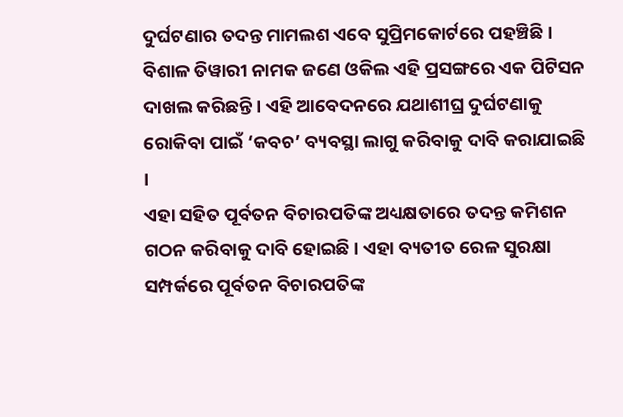ଦୁର୍ଘଟଣାର ତଦନ୍ତ ମାମଲଶ ଏବେ ସୁପ୍ରିମକୋର୍ଟରେ ପହଞ୍ଚିଛି । ବିଶାଳ ତିୱାରୀ ନାମକ ଜଣେ ଓକିଲ ଏହି ପ୍ରସଙ୍ଗରେ ଏକ ପିଟିସନ ଦାଖଲ କରିଛନ୍ତି । ଏହି ଆବେଦନରେ ଯଥାଶୀଘ୍ର ଦୁର୍ଘଟଣାକୁ ରୋକିବା ପାଇଁ ‘କବଚ’ ବ୍ୟବସ୍ଥା ଲାଗୁ କରିବାକୁ ଦାବି କରାଯାଇଛି ।
ଏହା ସହିତ ପୂର୍ବତନ ବିଚାରପତିଙ୍କ ଅଧ୍ୟକ୍ଷତାରେ ତଦନ୍ତ କମିଶନ ଗଠନ କରିବାକୁ ଦାବି ହୋଇଛି । ଏହା ବ୍ୟତୀତ ରେଳ ସୁରକ୍ଷା ସମ୍ପର୍କରେ ପୂର୍ବତନ ବିଚାରପତିଙ୍କ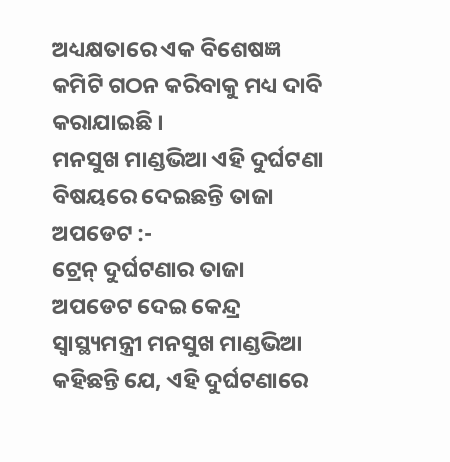ଅଧ୍ୟକ୍ଷତାରେ ଏକ ବିଶେଷଜ୍ଞ କମିଟି ଗଠନ କରିବାକୁ ମଧ୍ୟ ଦାବି କରାଯାଇଛି ।
ମନସୁଖ ମାଣ୍ଡଭିଆ ଏହି ଦୁର୍ଘଟଣା ବିଷୟରେ ଦେଇଛନ୍ତି ତାଜା ଅପଡେଟ :-
ଟ୍ରେନ୍ ଦୁର୍ଘଟଣାର ତାଜା ଅପଡେଟ ଦେଇ କେନ୍ଦ୍ର ସ୍ୱାସ୍ଥ୍ୟମନ୍ତ୍ରୀ ମନସୁଖ ମାଣ୍ଡଭିଆ କହିଛନ୍ତି ଯେ, ଏହି ଦୁର୍ଘଟଣାରେ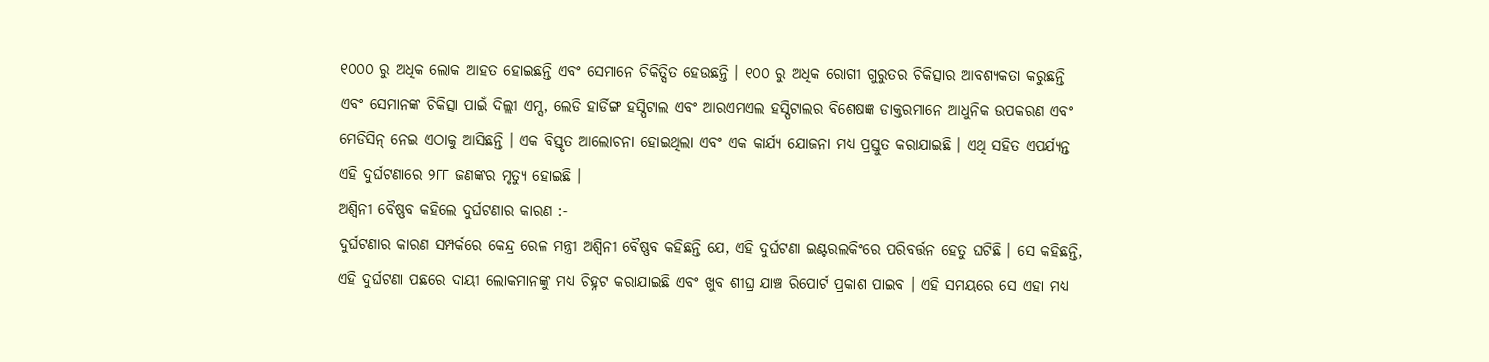୧୦୦୦ ରୁ ଅଧିକ ଲୋକ ଆହତ ହୋଇଛନ୍ତି ଏବଂ ସେମାନେ ଚିକିତ୍ସିତ ହେଉଛନ୍ତି । ୧୦୦ ରୁ ଅଧିକ ରୋଗୀ ଗୁରୁତର ଚିକିତ୍ସାର ଆବଶ୍ୟକତା କରୁଛନ୍ତି ଏବଂ ସେମାନଙ୍କ ଚିକିତ୍ସା ପାଇଁ ଦିଲ୍ଲୀ ଏମ୍ସ, ଲେଡି ହାର୍ଡିଙ୍ଗ ହସ୍ପିଟାଲ ଏବଂ ଆରଏମଏଲ ହସ୍ପିଟାଲର ବିଶେଷଜ୍ଞ ଡାକ୍ତରମାନେ ଆଧୁନିକ ଉପକରଣ ଏବଂ ମେଡିସିନ୍ ନେଇ ଏଠାକୁ ଆସିଛନ୍ତି । ଏକ ବିସ୍ତୃତ ଆଲୋଚନା ହୋଇଥିଲା ଏବଂ ଏକ କାର୍ଯ୍ୟ ଯୋଜନା ମଧ୍ୟ ପ୍ରସ୍ତୁତ କରାଯାଇଛି । ଏଥି ସହିତ ଏପର୍ଯ୍ୟନ୍ତ ଏହି ଦୁର୍ଘଟଣାରେ ୨୮୮ ଜଣଙ୍କର ମୃତ୍ୟୁ ହୋଇଛି ।
ଅଶ୍ୱିନୀ ବୈଷ୍ଣବ କହିଲେ ଦୁର୍ଘଟଣାର କାରଣ :-
ଦୁର୍ଘଟଣାର କାରଣ ସମ୍ପର୍କରେ କେନ୍ଦ୍ର ରେଳ ମନ୍ତ୍ରୀ ଅଶ୍ୱିନୀ ବୈଷ୍ଣବ କହିଛନ୍ତି ଯେ, ଏହି ଦୁର୍ଘଟଣା ଇଣ୍ଟରଲକିଂରେ ପରିବର୍ତ୍ତନ ହେତୁ ଘଟିଛି । ସେ କହିଛନ୍ତି, ଏହି ଦୁର୍ଘଟଣା ପଛରେ ଦାୟୀ ଲୋକମାନଙ୍କୁ ମଧ୍ୟ ଚିହ୍ନଟ କରାଯାଇଛି ଏବଂ ଖୁବ ଶୀଘ୍ର ଯାଞ୍ଚ ରିପୋର୍ଟ ପ୍ରକାଶ ପାଇବ । ଏହି ସମୟରେ ସେ ଏହା ମଧ୍ୟ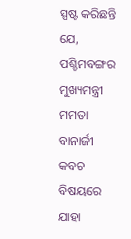ସ୍ପଷ୍ଟ କରିଛନ୍ତି ଯେ, ପଶ୍ଚିମବଙ୍ଗର ମୁଖ୍ୟମନ୍ତ୍ରୀ ମମତା ବାନାର୍ଜୀ କବଚ ବିଷୟରେ ଯାହା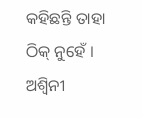କହିଛନ୍ତି ତାହା ଠିକ୍ ନୁହେଁ । ଅଶ୍ୱିନୀ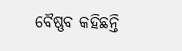ବୈଷ୍ଣବ କହିଛନ୍ତି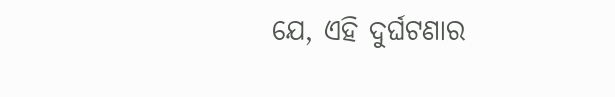ଯେ, ଏହି ଦୁର୍ଘଟଣାର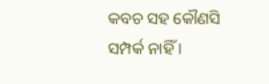କବଚ ସହ କୌଣସି ସମ୍ପର୍କ ନାହିଁ ।